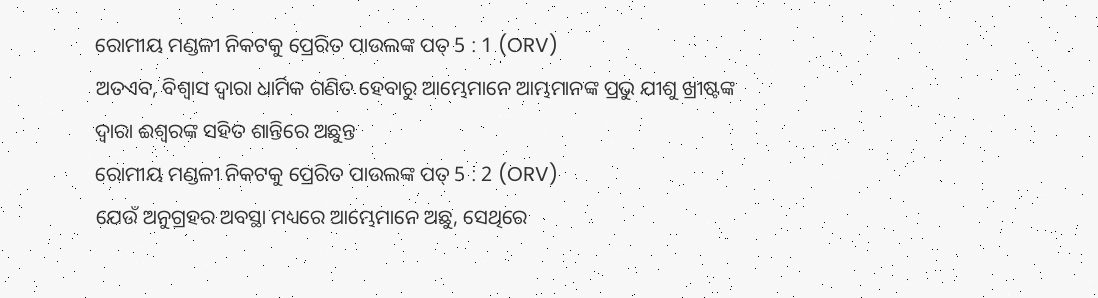ରୋମୀୟ ମଣ୍ଡଳୀ ନିକଟକୁ ପ୍ରେରିତ ପାଉଲଙ୍କ ପତ୍ 5 : 1 (ORV)
ଅତଏବ, ବିଶ୍ଵାସ ଦ୍ଵାରା ଧାର୍ମିକ ଗଣିତ ହେବାରୁ ଆମ୍ଭେମାନେ ଆମ୍ଭମାନଙ୍କ ପ୍ରଭୁ ଯୀଶୁ ଖ୍ରୀଷ୍ଟଙ୍କ ଦ୍ଵାରା ଈଶ୍ଵରଙ୍କ ସହିତ ଶାନ୍ତିରେ ଅଛୁନ୍ତ
ରୋମୀୟ ମଣ୍ଡଳୀ ନିକଟକୁ ପ୍ରେରିତ ପାଉଲଙ୍କ ପତ୍ 5 : 2 (ORV)
ଯେଉଁ ଅନୁଗ୍ରହର ଅବସ୍ଥା ମଧ୍ୟରେ ଆମ୍ଭେମାନେ ଅଛୁ, ସେଥିରେ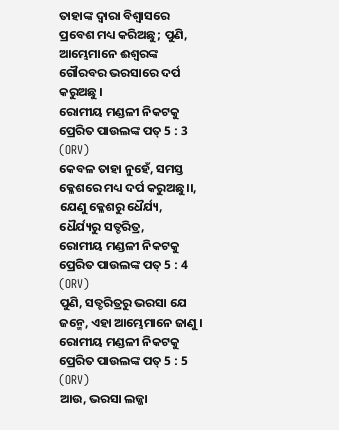ତାହାଙ୍କ ଦ୍ଵାରା ବିଶ୍ଵାସରେ ପ୍ରବେଶ ମଧ୍ୟ କରିଅଛୁ; ପୁଣି, ଆମ୍ଭେମାନେ ଈଶ୍ଵରଙ୍କ ଗୌରବର ଭରସାରେ ଦର୍ପ କରୁଅଛୁ ।
ରୋମୀୟ ମଣ୍ଡଳୀ ନିକଟକୁ ପ୍ରେରିତ ପାଉଲଙ୍କ ପତ୍ 5 : 3 (ORV)
କେବଳ ତାହା ନୁହେଁ, ସମସ୍ତ କ୍ଳେଶରେ ମଧ୍ୟ ଦର୍ପ କରୁଅଛୁ।।, ଯେଣୁ କ୍ଳେଶରୁ ଧୈର୍ଯ୍ୟ, ଧୈର୍ଯ୍ୟରୁ ସତ୍ଚରିତ୍ର,
ରୋମୀୟ ମଣ୍ଡଳୀ ନିକଟକୁ ପ୍ରେରିତ ପାଉଲଙ୍କ ପତ୍ 5 : 4 (ORV)
ପୁଣି, ସତ୍ଚରିତ୍ରରୁ ଭରସା ଯେ ଜନ୍ମେ, ଏହା ଆମ୍ଭେମାନେ ଜାଣୁ ।
ରୋମୀୟ ମଣ୍ଡଳୀ ନିକଟକୁ ପ୍ରେରିତ ପାଉଲଙ୍କ ପତ୍ 5 : 5 (ORV)
ଆଉ, ଭରସା ଲଜ୍ଜା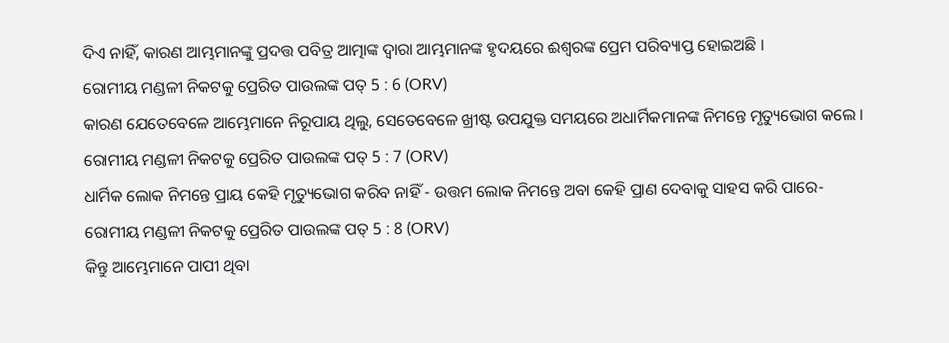ଦିଏ ନାହିଁ, କାରଣ ଆମ୍ଭମାନଙ୍କୁ ପ୍ରଦତ୍ତ ପବିତ୍ର ଆତ୍ମାଙ୍କ ଦ୍ଵାରା ଆମ୍ଭମାନଙ୍କ ହୃଦୟରେ ଈଶ୍ଵରଙ୍କ ପ୍ରେମ ପରିବ୍ୟାପ୍ତ ହୋଇଅଛି ।
ରୋମୀୟ ମଣ୍ଡଳୀ ନିକଟକୁ ପ୍ରେରିତ ପାଉଲଙ୍କ ପତ୍ 5 : 6 (ORV)
କାରଣ ଯେତେବେଳେ ଆମ୍ଭେମାନେ ନିରୂପାୟ ଥିଲୁ, ସେତେବେଳେ ଖ୍ରୀଷ୍ଟ ଉପଯୁକ୍ତ ସମୟରେ ଅଧାର୍ମିକମାନଙ୍କ ନିମନ୍ତେ ମୃତ୍ୟୁଭୋଗ କଲେ ।
ରୋମୀୟ ମଣ୍ଡଳୀ ନିକଟକୁ ପ୍ରେରିତ ପାଉଲଙ୍କ ପତ୍ 5 : 7 (ORV)
ଧାର୍ମିକ ଲୋକ ନିମନ୍ତେ ପ୍ରାୟ କେହି ମୃତ୍ୟୁଭୋଗ କରିବ ନାହିଁ - ଉତ୍ତମ ଲୋକ ନିମନ୍ତେ ଅବା କେହି ପ୍ରାଣ ଦେବାକୁ ସାହସ କରି ପାରେ-
ରୋମୀୟ ମଣ୍ଡଳୀ ନିକଟକୁ ପ୍ରେରିତ ପାଉଲଙ୍କ ପତ୍ 5 : 8 (ORV)
କିନ୍ତୁ ଆମ୍ଭେମାନେ ପାପୀ ଥିବା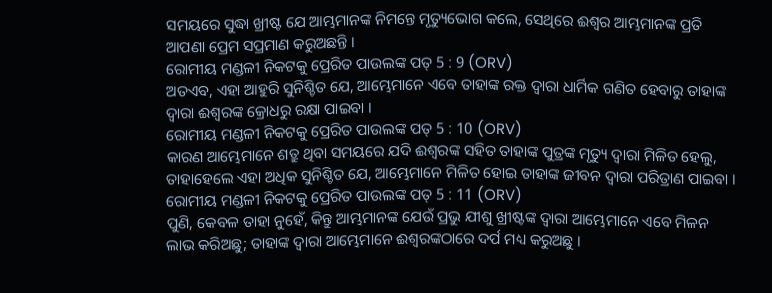ସମୟରେ ସୁଦ୍ଧା ଖ୍ରୀଷ୍ଟ ଯେ ଆମ୍ଭମାନଙ୍କ ନିମନ୍ତେ ମୃତ୍ୟୁଭୋଗ କଲେ, ସେଥିରେ ଈଶ୍ଵର ଆମ୍ଭମାନଙ୍କ ପ୍ରତି ଆପଣା ପ୍ରେମ ସପ୍ରମାଣ କରୁଅଛନ୍ତି ।
ରୋମୀୟ ମଣ୍ଡଳୀ ନିକଟକୁ ପ୍ରେରିତ ପାଉଲଙ୍କ ପତ୍ 5 : 9 (ORV)
ଅତଏବ, ଏହା ଆହୁରି ସୁନିଶ୍ଚିତ ଯେ, ଆମ୍ଭେମାନେ ଏବେ ତାହାଙ୍କ ରକ୍ତ ଦ୍ଵାରା ଧାର୍ମିକ ଗଣିତ ହେବାରୁ ତାହାଙ୍କ ଦ୍ଵାରା ଈଶ୍ଵରଙ୍କ କ୍ରୋଧରୁ ରକ୍ଷା ପାଇବା ।
ରୋମୀୟ ମଣ୍ଡଳୀ ନିକଟକୁ ପ୍ରେରିତ ପାଉଲଙ୍କ ପତ୍ 5 : 10 (ORV)
କାରଣ ଆମ୍ଭେମାନେ ଶତ୍ରୁ ଥିବା ସମୟରେ ଯଦି ଈଶ୍ଵରଙ୍କ ସହିତ ତାହାଙ୍କ ପୁତ୍ରଙ୍କ ମୃତ୍ୟୁ ଦ୍ଵାରା ମିଳିତ ହେଲୁ, ତାହାହେଲେ ଏହା ଅଧିକ ସୁନିଶ୍ଚିତ ଯେ, ଆମ୍ଭେମାନେ ମିଳିତ ହୋଇ ତାହାଙ୍କ ଜୀବନ ଦ୍ଵାରା ପରିତ୍ରାଣ ପାଇବା ।
ରୋମୀୟ ମଣ୍ଡଳୀ ନିକଟକୁ ପ୍ରେରିତ ପାଉଲଙ୍କ ପତ୍ 5 : 11 (ORV)
ପୁଣି, କେବଳ ତାହା ନୁହେଁ, କିନ୍ତୁ ଆମ୍ଭମାନଙ୍କ ଯେଉଁ ପ୍ରଭୁ ଯୀଶୁ ଖ୍ରୀଷ୍ଟଙ୍କ ଦ୍ଵାରା ଆମ୍ଭେମାନେ ଏବେ ମିଳନ ଲାଭ କରିଅଛୁ; ତାହାଙ୍କ ଦ୍ଵାରା ଆମ୍ଭେମାନେ ଈଶ୍ଵରଙ୍କଠାରେ ଦର୍ପ ମଧ୍ୟ କରୁଅଛୁ ।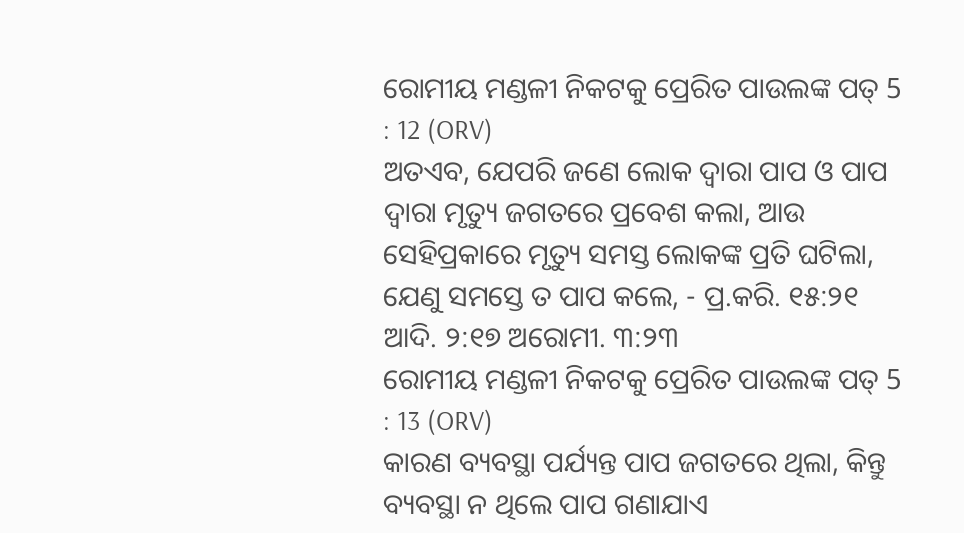ରୋମୀୟ ମଣ୍ଡଳୀ ନିକଟକୁ ପ୍ରେରିତ ପାଉଲଙ୍କ ପତ୍ 5 : 12 (ORV)
ଅତଏବ, ଯେପରି ଜଣେ ଲୋକ ଦ୍ଵାରା ପାପ ଓ ପାପ ଦ୍ଵାରା ମୃତ୍ୟୁ ଜଗତରେ ପ୍ରବେଶ କଲା, ଆଉ ସେହିପ୍ରକାରେ ମୃତ୍ୟୁ ସମସ୍ତ ଲୋକଙ୍କ ପ୍ରତି ଘଟିଲା, ଯେଣୁ ସମସ୍ତେ ତ ପାପ କଲେ, - ପ୍ର.କରି. ୧୫:୨୧ ଆଦି. ୨:୧୭ ଅରୋମୀ. ୩:୨୩
ରୋମୀୟ ମଣ୍ଡଳୀ ନିକଟକୁ ପ୍ରେରିତ ପାଉଲଙ୍କ ପତ୍ 5 : 13 (ORV)
କାରଣ ବ୍ୟବସ୍ଥା ପର୍ଯ୍ୟନ୍ତ ପାପ ଜଗତରେ ଥିଲା, କିନ୍ତୁ ବ୍ୟବସ୍ଥା ନ ଥିଲେ ପାପ ଗଣାଯାଏ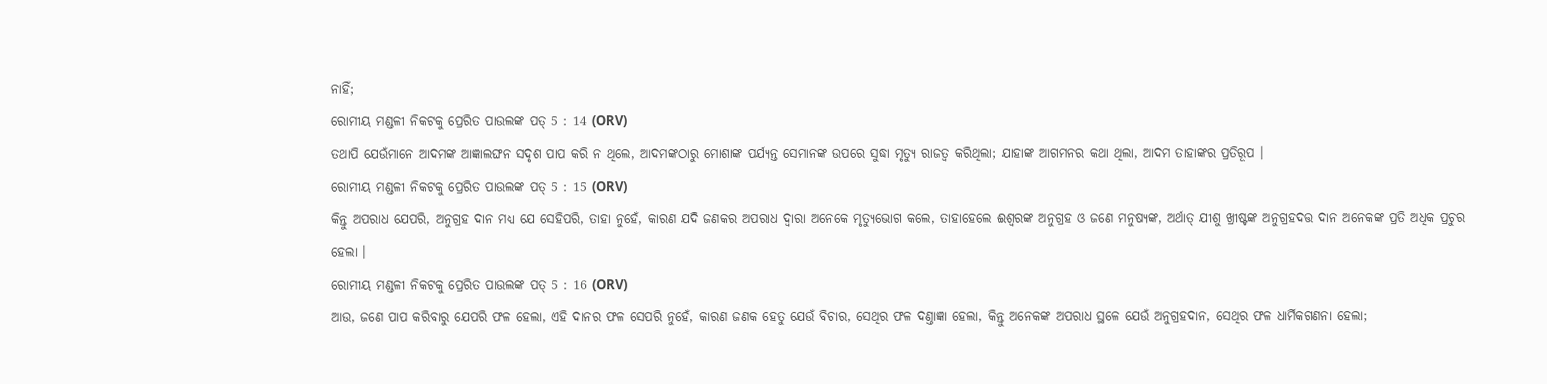ନାହିଁ;
ରୋମୀୟ ମଣ୍ଡଳୀ ନିକଟକୁ ପ୍ରେରିତ ପାଉଲଙ୍କ ପତ୍ 5 : 14 (ORV)
ତଥାପି ଯେଉଁମାନେ ଆଦମଙ୍କ ଆଜ୍ଞାଲଙ୍ଘନ ସଦୃଶ ପାପ କରି ନ ଥିଲେ, ଆଦମଙ୍କଠାରୁ ମୋଶାଙ୍କ ପର୍ଯ୍ୟନ୍ତ ସେମାନଙ୍କ ଉପରେ ସୁଦ୍ଧା ମୃତ୍ୟୁ ରାଜତ୍ଵ କରିଥିଲା; ଯାହାଙ୍କ ଆଗମନର କଥା ଥିଲା, ଆଦମ ତାହାଙ୍କର ପ୍ରତିରୂପ ।
ରୋମୀୟ ମଣ୍ଡଳୀ ନିକଟକୁ ପ୍ରେରିତ ପାଉଲଙ୍କ ପତ୍ 5 : 15 (ORV)
କିନ୍ତୁ ଅପରାଧ ଯେପରି, ଅନୁଗ୍ରହ ଦାନ ମଧ୍ୟ ଯେ ସେହିପରି, ତାହା ନୁହେଁ, କାରଣ ଯଦି ଜଣକର ଅପରାଧ ଦ୍ଵାରା ଅନେକେ ମୃତ୍ୟୁଭୋଗ କଲେ, ତାହାହେଲେ ଈଶ୍ଵରଙ୍କ ଅନୁଗ୍ରହ ଓ ଜଣେ ମନୁଷ୍ୟଙ୍କ, ଅର୍ଥାତ୍ ଯୀଶୁ ଖ୍ରୀଷ୍ଟଙ୍କ ଅନୁଗ୍ରହଦତ୍ତ ଦାନ ଅନେକଙ୍କ ପ୍ରତି ଅଧିକ ପ୍ରଚୁର ହେଲା ।
ରୋମୀୟ ମଣ୍ଡଳୀ ନିକଟକୁ ପ୍ରେରିତ ପାଉଲଙ୍କ ପତ୍ 5 : 16 (ORV)
ଆଉ, ଜଣେ ପାପ କରିବାରୁ ଯେପରି ଫଳ ହେଲା, ଏହି ଦାନର ଫଳ ସେପରି ନୁହେଁ, କାରଣ ଜଣକ ହେତୁ ଯେଉଁ ବିଚାର, ସେଥିର ଫଳ ଦଣ୍ତାଜ୍ଞା ହେଲା, କିନ୍ତୁ ଅନେକଙ୍କ ଅପରାଧ ସ୍ଥଳେ ଯେଉଁ ଅନୁଗ୍ରହଦାନ, ସେଥିର ଫଳ ଧାର୍ମିକଗଣନା ହେଲା;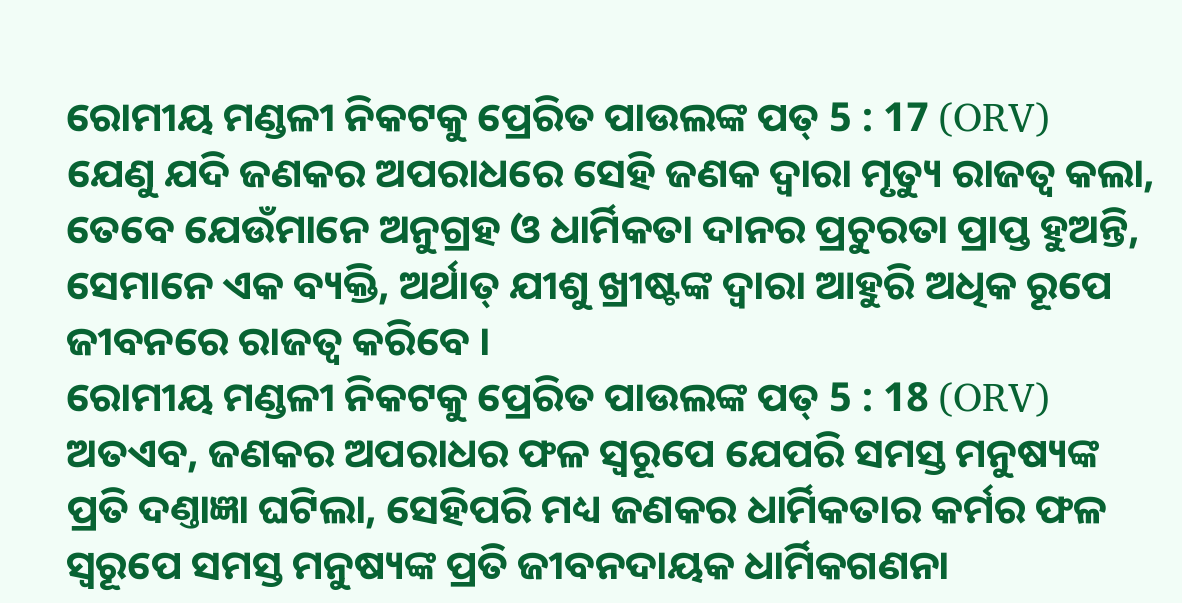ରୋମୀୟ ମଣ୍ଡଳୀ ନିକଟକୁ ପ୍ରେରିତ ପାଉଲଙ୍କ ପତ୍ 5 : 17 (ORV)
ଯେଣୁ ଯଦି ଜଣକର ଅପରାଧରେ ସେହି ଜଣକ ଦ୍ଵାରା ମୃତ୍ୟୁ ରାଜତ୍ଵ କଲା, ତେବେ ଯେଉଁମାନେ ଅନୁଗ୍ରହ ଓ ଧାର୍ମିକତା ଦାନର ପ୍ରଚୁରତା ପ୍ରାପ୍ତ ହୁଅନ୍ତି, ସେମାନେ ଏକ ବ୍ୟକ୍ତି, ଅର୍ଥାତ୍ ଯୀଶୁ ଖ୍ରୀଷ୍ଟଙ୍କ ଦ୍ଵାରା ଆହୁରି ଅଧିକ ରୂପେ ଜୀବନରେ ରାଜତ୍ଵ କରିବେ ।
ରୋମୀୟ ମଣ୍ଡଳୀ ନିକଟକୁ ପ୍ରେରିତ ପାଉଲଙ୍କ ପତ୍ 5 : 18 (ORV)
ଅତଏବ, ଜଣକର ଅପରାଧର ଫଳ ସ୍ଵରୂପେ ଯେପରି ସମସ୍ତ ମନୁଷ୍ୟଙ୍କ ପ୍ରତି ଦଣ୍ତାଜ୍ଞା ଘଟିଲା, ସେହିପରି ମଧ୍ୟ ଜଣକର ଧାର୍ମିକତାର କର୍ମର ଫଳ ସ୍ଵରୂପେ ସମସ୍ତ ମନୁଷ୍ୟଙ୍କ ପ୍ରତି ଜୀବନଦାୟକ ଧାର୍ମିକଗଣନା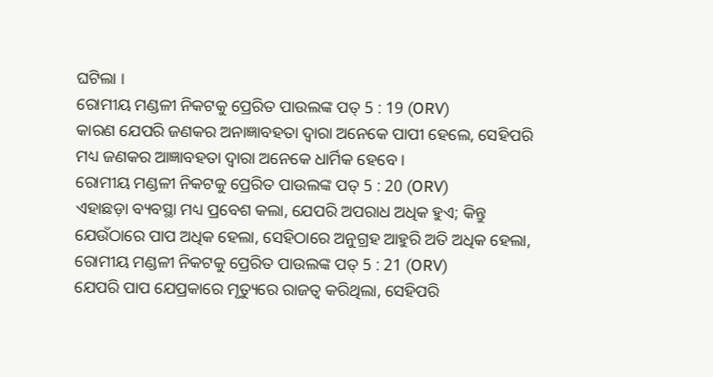ଘଟିଲା ।
ରୋମୀୟ ମଣ୍ଡଳୀ ନିକଟକୁ ପ୍ରେରିତ ପାଉଲଙ୍କ ପତ୍ 5 : 19 (ORV)
କାରଣ ଯେପରି ଜଣକର ଅନାଜ୍ଞାବହତା ଦ୍ଵାରା ଅନେକେ ପାପୀ ହେଲେ, ସେହିପରି ମଧ୍ୟ ଜଣକର ଆଜ୍ଞାବହତା ଦ୍ଵାରା ଅନେକେ ଧାର୍ମିକ ହେବେ ।
ରୋମୀୟ ମଣ୍ଡଳୀ ନିକଟକୁ ପ୍ରେରିତ ପାଉଲଙ୍କ ପତ୍ 5 : 20 (ORV)
ଏହାଛଡ଼ା ବ୍ୟବସ୍ଥା ମଧ୍ୟ ପ୍ରବେଶ କଲା, ଯେପରି ଅପରାଧ ଅଧିକ ହୁଏ; କିନ୍ତୁ ଯେଉଁଠାରେ ପାପ ଅଧିକ ହେଲା, ସେହିଠାରେ ଅନୁଗ୍ରହ ଆହୁରି ଅତି ଅଧିକ ହେଲା,
ରୋମୀୟ ମଣ୍ଡଳୀ ନିକଟକୁ ପ୍ରେରିତ ପାଉଲଙ୍କ ପତ୍ 5 : 21 (ORV)
ଯେପରି ପାପ ଯେପ୍ରକାରେ ମୃତ୍ୟୁରେ ରାଜତ୍ଵ କରିଥିଲା, ସେହିପରି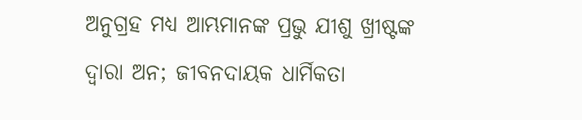ଅନୁଗ୍ରହ ମଧ୍ୟ ଆମ୍ଭମାନଙ୍କ ପ୍ରଭୁ ଯୀଶୁ ଖ୍ରୀଷ୍ଟଙ୍କ ଦ୍ଵାରା ଅନ; ଜୀବନଦାୟକ ଧାର୍ମିକତା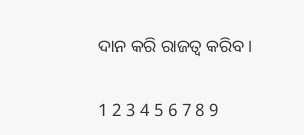ଦାନ କରି ରାଜତ୍ଵ କରିବ ।

1 2 3 4 5 6 7 8 9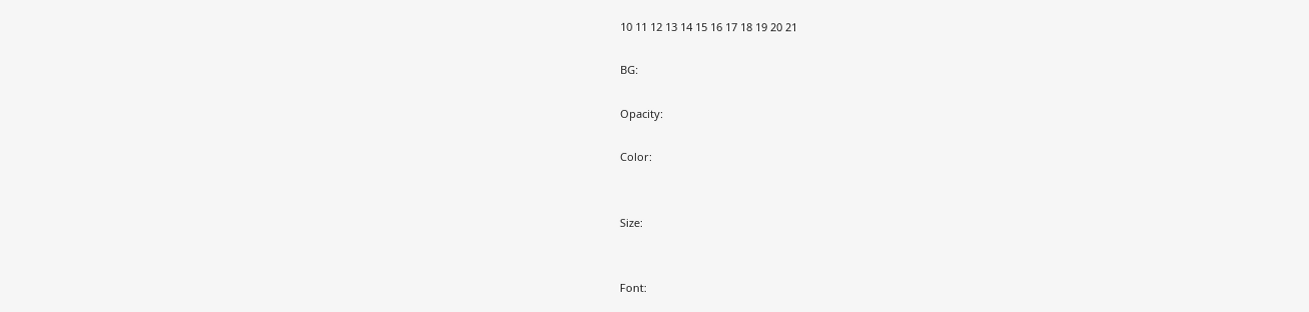10 11 12 13 14 15 16 17 18 19 20 21

BG:

Opacity:

Color:


Size:


Font: